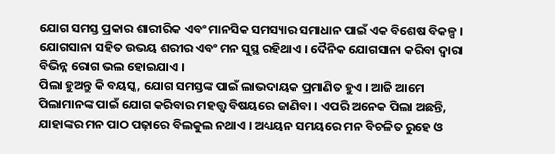ଯୋଗ ସମସ୍ତ ପ୍ରକାର ଶାରୀରିକ ଏବଂ ମାନସିକ ସମସ୍ୟାର ସମାଧାନ ପାଇଁ ଏକ ବିଶେଷ ବିକଳ୍ପ । ଯୋଗସାନା ସହିତ ଉଭୟ ଶରୀର ଏବଂ ମନ ସୁସ୍ଥ ରହିଥାଏ । ଦୈନିକ ଯୋଗସାନା କରିବା ଦ୍ୱାରା ବିଭିନ୍ନ ରୋଗ ଭଲ ହୋଇଯାଏ ।
ପିଲା ହୁଅନ୍ତୁ କି ବୟସ୍କ, ଯୋଗ ସମସ୍ତଙ୍କ ପାଇଁ ଲାଭଦାୟକ ପ୍ରମାଣିତ ହୁଏ । ଆଜି ଆମେ ପିଲାମାନଙ୍କ ପାଇଁ ଯୋଗ କରିବାର ମହତ୍ତ୍ୱ ବିଷୟରେ ଜାଣିବା । ଏପରି ଅନେକ ପିଲା ଅଛନ୍ତି, ଯାହାଙ୍କର ମନ ପାଠ ପଢ଼ାରେ ବିଲକୁଲ ନଥାଏ । ଅଧ୍ୟୟନ ସମୟରେ ମନ ବିଚଳିତ ରୁହେ ଓ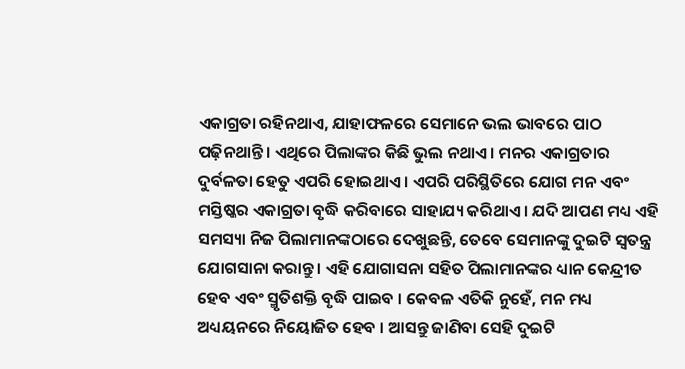ଏକାଗ୍ରତା ରହିନଥାଏ, ଯାହାଫଳରେ ସେମାନେ ଭଲ ଭାବରେ ପାଠ ପଢ଼ିନଥାନ୍ତି । ଏଥିରେ ପିଲାଙ୍କର କିଛି ଭୁଲ ନଥାଏ । ମନର ଏକାଗ୍ରତାର ଦୁର୍ବଳତା ହେତୁ ଏପରି ହୋଇଥାଏ । ଏପରି ପରିସ୍ଥିତିରେ ଯୋଗ ମନ ଏବଂ ମସ୍ତିଷ୍କର ଏକାଗ୍ରତା ବୃଦ୍ଧି କରିବାରେ ସାହାଯ୍ୟ କରିଥାଏ । ଯଦି ଆପଣ ମଧ୍ୟ ଏହି ସମସ୍ୟା ନିଜ ପିଲାମାନଙ୍କଠାରେ ଦେଖୁଛନ୍ତି, ତେବେ ସେମାନଙ୍କୁ ଦୁଇଟି ସ୍ୱତନ୍ତ୍ର ଯୋଗସାନା କରାନ୍ତୁ । ଏହି ଯୋଗାସନା ସହିତ ପିଲାମାନଙ୍କର ଧ୍ୟାନ କେନ୍ଦ୍ରୀତ ହେବ ଏବଂ ସ୍ମୃତିଶକ୍ତି ବୃଦ୍ଧି ପାଇବ । କେବଳ ଏତିକି ନୁହେଁ, ମନ ମଧ୍ୟ ଅଧ୍ୟୟନରେ ନିୟୋଜିତ ହେବ । ଆସନ୍ତୁ ଜାଣିବା ସେହି ଦୁଇଟି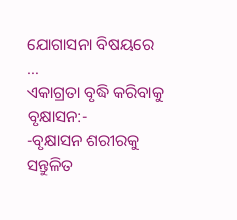ଯୋଗାସନା ବିଷୟରେ …
ଏକାଗ୍ରତା ବୃଦ୍ଧି କରିବାକୁ ବୃକ୍ଷାସନ:-
-ବୃକ୍ଷାସନ ଶରୀରକୁ ସନ୍ତୁଳିତ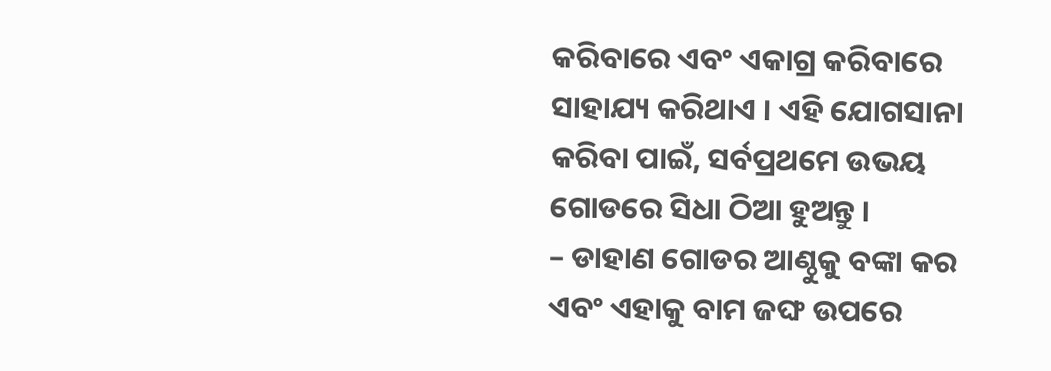କରିବାରେ ଏବଂ ଏକାଗ୍ର କରିବାରେ ସାହାଯ୍ୟ କରିଥାଏ । ଏହି ଯୋଗସାନା କରିବା ପାଇଁ, ସର୍ବପ୍ରଥମେ ଉଭୟ ଗୋଡରେ ସିଧା ଠିଆ ହୁଅନ୍ତୁ ।
– ଡାହାଣ ଗୋଡର ଆଣ୍ଠୁକୁ ବଙ୍କା କର ଏବଂ ଏହାକୁ ବାମ ଜଙ୍ଘ ଉପରେ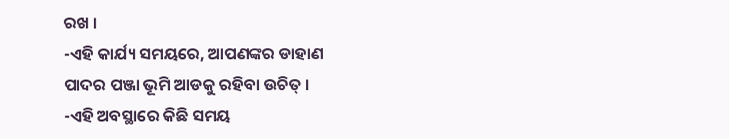ରଖ ।
-ଏହି କାର୍ଯ୍ୟ ସମୟରେ, ଆପଣଙ୍କର ଡାହାଣ ପାଦର ପଞ୍ଜା ଭୂମି ଆଡକୁ ରହିବା ଉଚିତ୍ ।
-ଏହି ଅବସ୍ଥାରେ କିଛି ସମୟ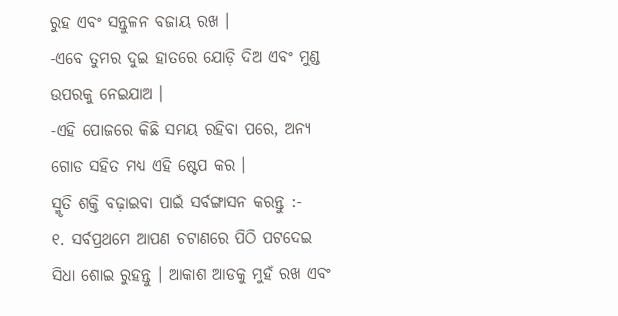ରୁହ ଏବଂ ସନ୍ତୁଳନ ବଜାୟ ରଖ ।
-ଏବେ ତୁମର ଦୁଇ ହାତରେ ଯୋଡ଼ି ଦିଅ ଏବଂ ମୁଣ୍ଡ ଉପରକୁ ନେଇଯାଅ ।
-ଏହି ପୋଜରେ କିଛି ସମୟ ରହିବା ପରେ, ଅନ୍ୟ ଗୋଡ ସହିତ ମଧ୍ୟ ଏହି ଷ୍ଟେପ କର ।
ସ୍ମୃତି ଶକ୍ତି ବଢ଼ାଇବା ପାଇଁ ସର୍ବଙ୍ଗାସନ କରନ୍ତୁ :-
୧. ସର୍ବପ୍ରଥମେ ଆପଣ ଚଟାଣରେ ପିଠି ପଟଦେଇ ସିଧା ଶୋଇ ରୁହନ୍ତୁ । ଆକାଶ ଆଡକୁ ମୁହଁ ରଖ ଏବଂ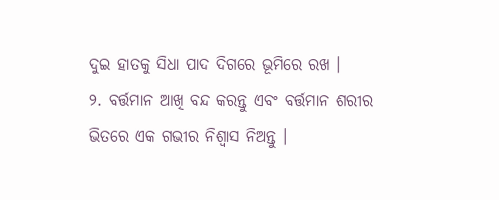ଦୁଇ ହାତକୁ ସିଧା ପାଦ ଦିଗରେ ଭୂମିରେ ରଖ ।
୨. ବର୍ତ୍ତମାନ ଆଖି ବନ୍ଦ କରନ୍ତୁ ଏବଂ ବର୍ତ୍ତମାନ ଶରୀର ଭିତରେ ଏକ ଗଭୀର ନିଶ୍ୱାସ ନିଅନ୍ତୁ ।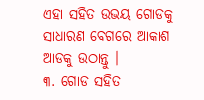ଏହା ସହିତ ଉଭୟ ଗୋଡକୁ ସାଧାରଣ ବେଗରେ ଆକାଶ ଆଡକୁ ଉଠାନ୍ତୁ ।
୩. ଗୋଡ ସହିତ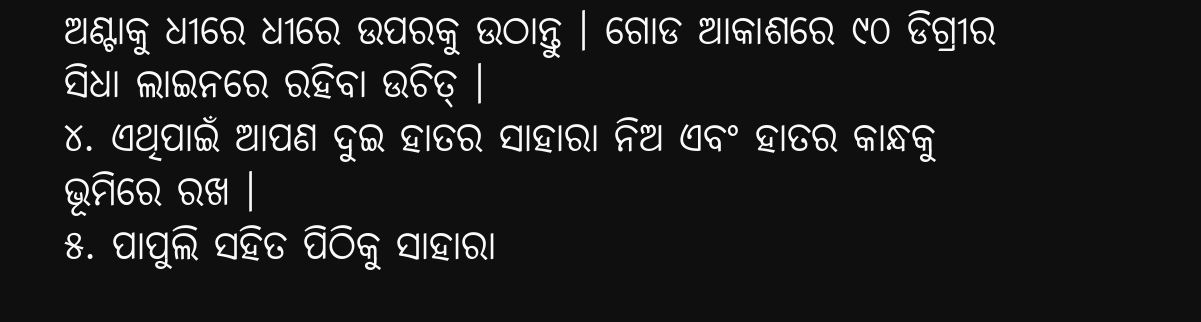ଅଣ୍ଟାକୁ ଧୀରେ ଧୀରେ ଉପରକୁ ଉଠାନ୍ତୁ । ଗୋଡ ଆକାଶରେ ୯୦ ଡିଗ୍ରୀର ସିଧା ଲାଇନରେ ରହିବା ଉଚିତ୍ ।
୪. ଏଥିପାଇଁ ଆପଣ ଦୁଇ ହାତର ସାହାରା ନିଅ ଏବଂ ହାତର କାନ୍ଧକୁ ଭୂମିରେ ରଖ ।
୫. ପାପୁଲି ସହିତ ପିଠିକୁ ସାହାରା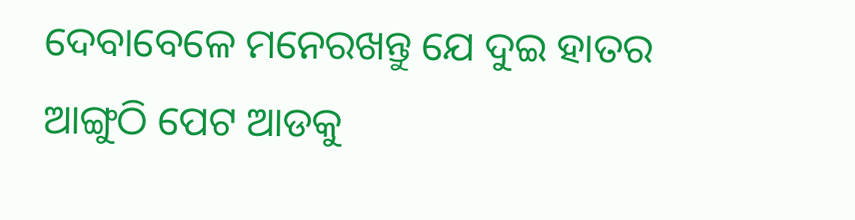ଦେବାବେଳେ ମନେରଖନ୍ତୁ ଯେ ଦୁଇ ହାତର ଆଙ୍ଗୁଠି ପେଟ ଆଡକୁ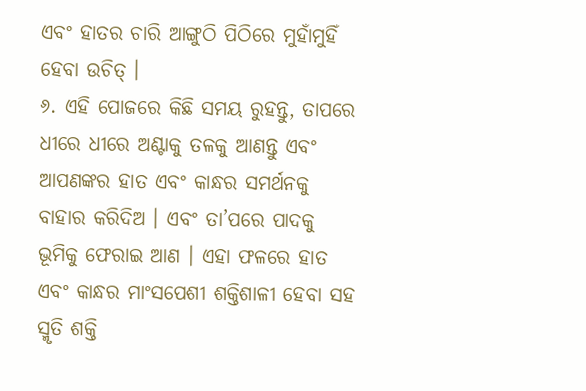ଏବଂ ହାତର ଚାରି ଆଙ୍ଗୁଠି ପିଠିରେ ମୁହାଁମୁହିଁ ହେବା ଉଚିତ୍ ।
୬. ଏହି ପୋଜରେ କିଛି ସମୟ ରୁହନ୍ତୁ, ତାପରେ ଧୀରେ ଧୀରେ ଅଣ୍ଟାକୁ ତଳକୁ ଆଣନ୍ତୁ ଏବଂ ଆପଣଙ୍କର ହାତ ଏବଂ କାନ୍ଧର ସମର୍ଥନକୁ ବାହାର କରିଦିଅ । ଏବଂ ତା’ପରେ ପାଦକୁ ଭୂମିକୁ ଫେରାଇ ଆଣ । ଏହା ଫଳରେ ହାତ ଏବଂ କାନ୍ଧର ମାଂସପେଶୀ ଶକ୍ତିଶାଳୀ ହେବା ସହ ସ୍ମୃତି ଶକ୍ତି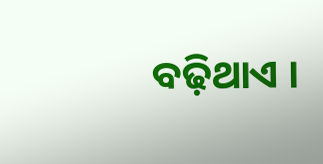ବଢ଼ିଥାଏ ।